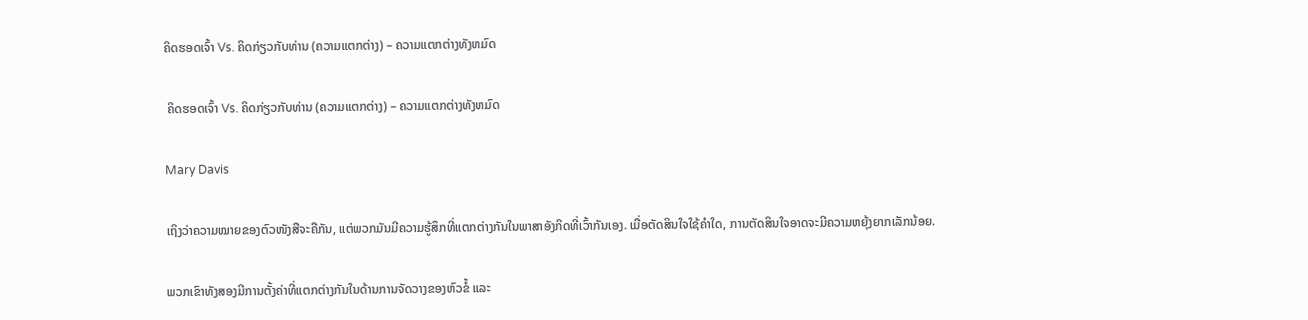ຄິດຮອດເຈົ້າ Vs. ຄິດກ່ຽວກັບທ່ານ (ຄວາມແຕກຕ່າງ) – ຄວາມແຕກຕ່າງທັງຫມົດ

 ຄິດຮອດເຈົ້າ Vs. ຄິດກ່ຽວກັບທ່ານ (ຄວາມແຕກຕ່າງ) – ຄວາມແຕກຕ່າງທັງຫມົດ

Mary Davis

ເຖິງວ່າຄວາມໝາຍຂອງຕົວໜັງສືຈະຄືກັນ, ແຕ່ພວກມັນມີຄວາມຮູ້ສຶກທີ່ແຕກຕ່າງກັນໃນພາສາອັງກິດທີ່ເວົ້າກັນເອງ. ເມື່ອຕັດສິນໃຈໃຊ້ຄໍາໃດ, ການຕັດສິນໃຈອາດຈະມີຄວາມຫຍຸ້ງຍາກເລັກນ້ອຍ.

ພວກເຂົາທັງສອງມີການຕັ້ງຄ່າທີ່ແຕກຕ່າງກັນໃນດ້ານການຈັດວາງຂອງຫົວຂໍ້ ແລະ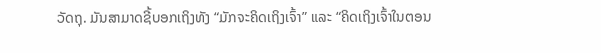ວັດຖຸ. ມັນສາມາດຊີ້ບອກເຖິງທັງ “ມັກຈະຄິດເຖິງເຈົ້າ” ແລະ “ຄິດເຖິງເຈົ້າໃນຕອນ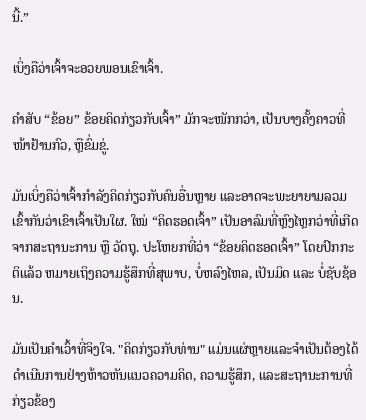ນີ້.”

ເບິ່ງຄືວ່າເຈົ້າຈະອວຍພອນເຂົາເຈົ້າ.

ຄຳສັບ “ຂ້ອຍ” ຂ້ອຍຄິດກ່ຽວກັບເຈົ້າ” ມັກຈະໜັກກວ່າ, ເປັນບາງຄັ້ງຄາວທີ່ໜ້າຢ້ານກົວ, ຫຼືຂົ່ມຂູ່.

ມັນເບິ່ງຄືວ່າເຈົ້າກຳລັງຄິດກ່ຽວກັບຄົນອື່ນຫຼາຍ ແລະອາດຈະພະຍາຍາມລວມເຂົ້າກັນວ່າເຂົາເຈົ້າເປັນໃຜ. ໃໝ່ “ຄິດຮອດເຈົ້າ” ເປັນອາລົມທີ່ຫຼົງໄຫຼກວ່າທີ່ເກີດຈາກສະຖານະການ ຫຼື ວັດຖຸ. ປະໂຫຍກທີ່ວ່າ “ຂ້ອຍຄິດຮອດເຈົ້າ” ໂດຍປົກກະຕິແລ້ວ ຫມາຍເຖິງຄວາມຮູ້ສຶກທີ່ສຸພາບ, ບໍ່ຫລົງໄຫລ, ເປັນມິດ ແລະ ບໍ່ຊັບຊ້ອນ.

ມັນເປັນຄຳເວົ້າທີ່ຈິງໃຈ. "ຄິດກ່ຽວກັບທ່ານ" ແມ່ນແຜ່ຫຼາຍແລະຈໍາເປັນຕ້ອງໄດ້ດໍາເນີນການຢ່າງຫ້າວຫັນແນວຄວາມຄິດ, ຄວາມຮູ້ສຶກ, ແລະສະຖານະການທີ່ກ່ຽວຂ້ອງ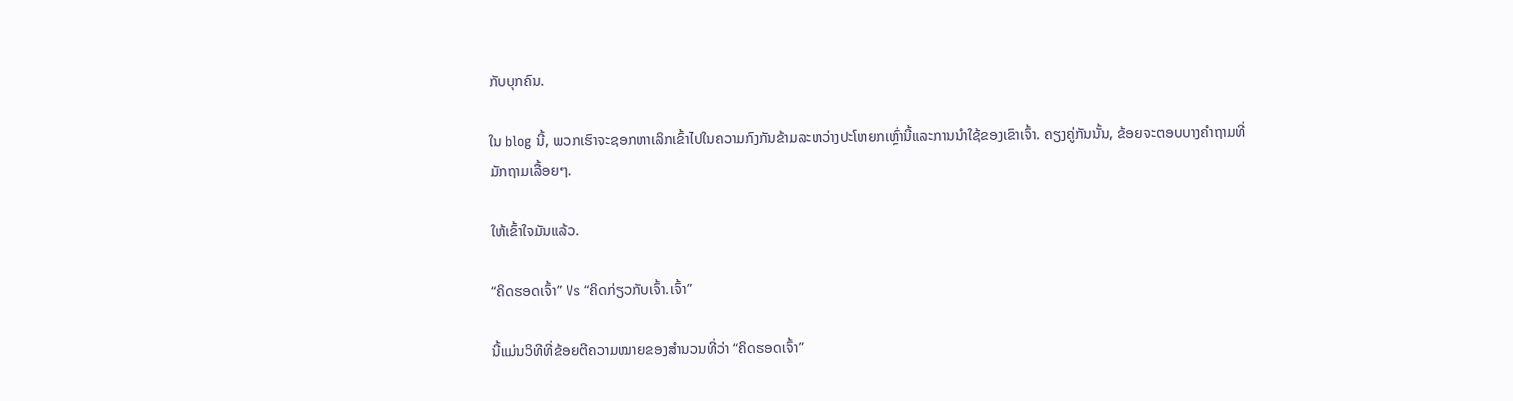ກັບບຸກຄົນ.

ໃນ blog ນີ້, ພວກເຮົາຈະຊອກຫາເລິກເຂົ້າໄປໃນຄວາມກົງກັນຂ້າມລະຫວ່າງປະໂຫຍກເຫຼົ່ານີ້ແລະການນໍາໃຊ້ຂອງເຂົາເຈົ້າ. ຄຽງຄູ່ກັນນັ້ນ, ຂ້ອຍຈະຕອບບາງຄຳຖາມທີ່ມັກຖາມເລື້ອຍໆ.

ໃຫ້ເຂົ້າໃຈມັນແລ້ວ.

“ຄິດຮອດເຈົ້າ” Vs “ຄິດກ່ຽວກັບເຈົ້າ.ເຈົ້າ”

ນີ້ແມ່ນວິທີທີ່ຂ້ອຍຕີຄວາມໝາຍຂອງສຳນວນທີ່ວ່າ “ຄິດຮອດເຈົ້າ”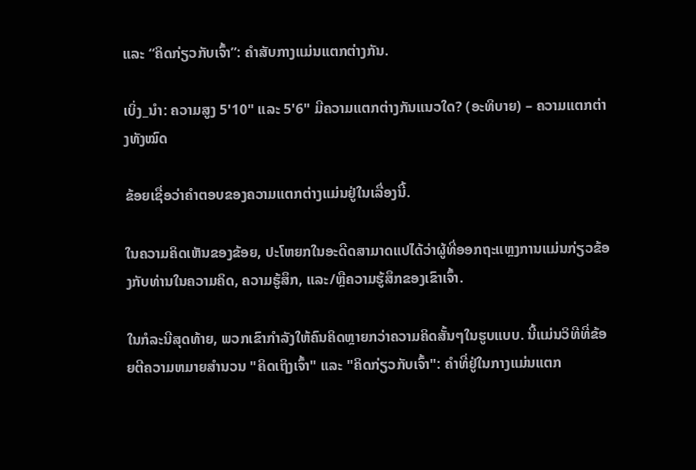ແລະ “ຄິດກ່ຽວກັບເຈົ້າ”: ຄຳສັບກາງແມ່ນແຕກຕ່າງກັນ.

ເບິ່ງ_ນຳ: ຄວາມສູງ 5'10" ແລະ 5'6" ມີຄວາມແຕກຕ່າງກັນແນວໃດ? (ອະທິບາຍ) – ຄວາມແຕກຕ່າງທັງໝົດ

ຂ້ອຍເຊື່ອວ່າຄຳຕອບຂອງຄວາມແຕກຕ່າງແມ່ນຢູ່ໃນເລື່ອງນີ້.

ໃນຄວາມຄິດເຫັນຂອງຂ້ອຍ, ປະໂຫຍກໃນອະດີດສາມາດແປໄດ້ວ່າຜູ້ທີ່ອອກຖະແຫຼງການແມ່ນກ່ຽວຂ້ອງກັບທ່ານໃນຄວາມຄິດ, ຄວາມຮູ້ສຶກ, ແລະ/ຫຼືຄວາມຮູ້ສຶກຂອງເຂົາເຈົ້າ.

ໃນກໍລະນີສຸດທ້າຍ, ພວກເຂົາກໍາລັງໃຫ້ຄົນຄິດຫຼາຍກວ່າຄວາມຄິດສັ້ນໆໃນຮູບແບບ. ນີ້ແມ່ນວິທີທີ່ຂ້ອຍຕີຄວາມຫມາຍສໍານວນ "ຄິດເຖິງເຈົ້າ" ແລະ "ຄິດກ່ຽວກັບເຈົ້າ": ຄໍາທີ່ຢູ່ໃນກາງແມ່ນແຕກ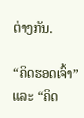ຕ່າງກັນ.

“ຄິດຮອດເຈົ້າ” ແລະ “ຄິດ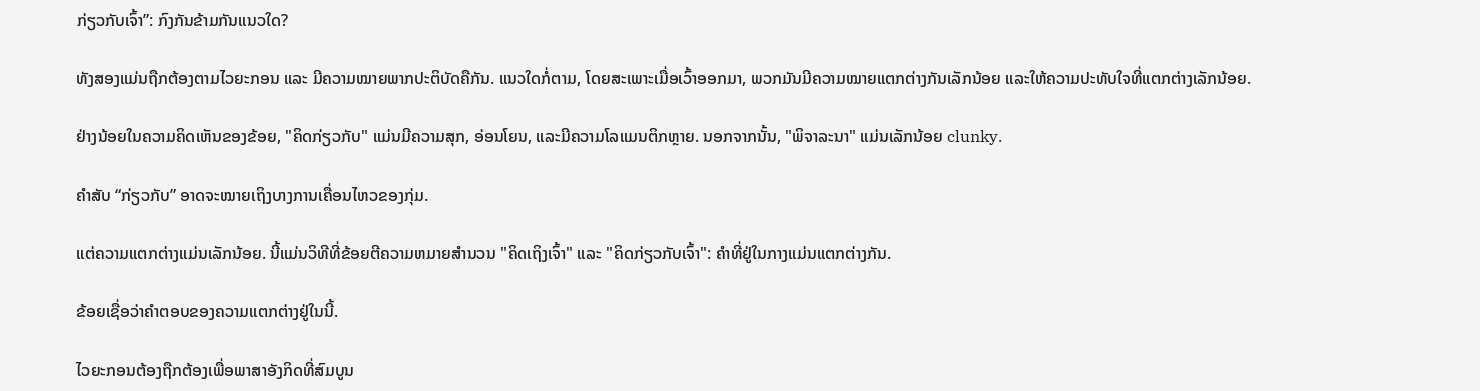ກ່ຽວກັບເຈົ້າ”: ກົງກັນຂ້າມກັນແນວໃດ?

ທັງສອງແມ່ນຖືກຕ້ອງຕາມໄວຍະກອນ ແລະ ມີຄວາມໝາຍພາກປະຕິບັດຄືກັນ. ແນວໃດກໍ່ຕາມ, ໂດຍສະເພາະເມື່ອເວົ້າອອກມາ, ພວກມັນມີຄວາມໝາຍແຕກຕ່າງກັນເລັກນ້ອຍ ແລະໃຫ້ຄວາມປະທັບໃຈທີ່ແຕກຕ່າງເລັກນ້ອຍ.

ຢ່າງນ້ອຍໃນຄວາມຄິດເຫັນຂອງຂ້ອຍ, "ຄິດກ່ຽວກັບ" ແມ່ນມີຄວາມສຸກ, ອ່ອນໂຍນ, ແລະມີຄວາມໂລແມນຕິກຫຼາຍ. ນອກຈາກນັ້ນ, "ພິຈາລະນາ" ແມ່ນເລັກນ້ອຍ clunky.

ຄຳສັບ “ກ່ຽວກັບ” ອາດຈະໝາຍເຖິງບາງການເຄື່ອນໄຫວຂອງກຸ່ມ.

ແຕ່ຄວາມແຕກຕ່າງແມ່ນເລັກນ້ອຍ. ນີ້ແມ່ນວິທີທີ່ຂ້ອຍຕີຄວາມຫມາຍສໍານວນ "ຄິດເຖິງເຈົ້າ" ແລະ "ຄິດກ່ຽວກັບເຈົ້າ": ຄໍາທີ່ຢູ່ໃນກາງແມ່ນແຕກຕ່າງກັນ.

ຂ້ອຍເຊື່ອວ່າຄໍາຕອບຂອງຄວາມແຕກຕ່າງຢູ່ໃນນີ້.

ໄວຍະກອນຕ້ອງຖືກຕ້ອງເພື່ອພາສາອັງກິດທີ່ສົມບູນ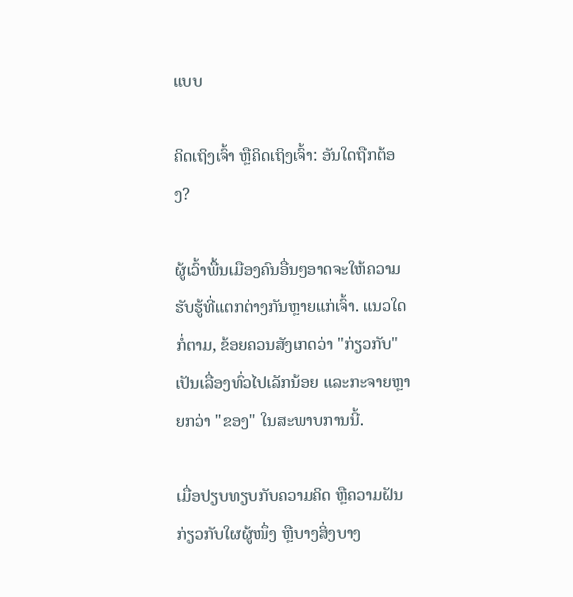ແບບ

ຄິດເຖິງເຈົ້າ ຫຼືຄິດເຖິງເຈົ້າ: ອັນໃດຖືກຕ້ອງ?

ຜູ້ເວົ້າພື້ນເມືອງຄົນອື່ນໆອາດຈະໃຫ້ຄວາມຮັບຮູ້ທີ່ແຕກຕ່າງກັນຫຼາຍແກ່ເຈົ້າ. ແນວໃດກໍ່ຕາມ, ຂ້ອຍຄວນສັງເກດວ່າ "ກ່ຽວກັບ" ເປັນເລື່ອງທົ່ວໄປເລັກນ້ອຍ ແລະກະຈາຍຫຼາຍກວ່າ "ຂອງ" ໃນສະພາບການນີ້.

ເມື່ອປຽບທຽບກັບຄວາມຄິດ ຫຼືຄວາມຝັນກ່ຽວກັບໃຜຜູ້ໜຶ່ງ ຫຼືບາງສິ່ງບາງ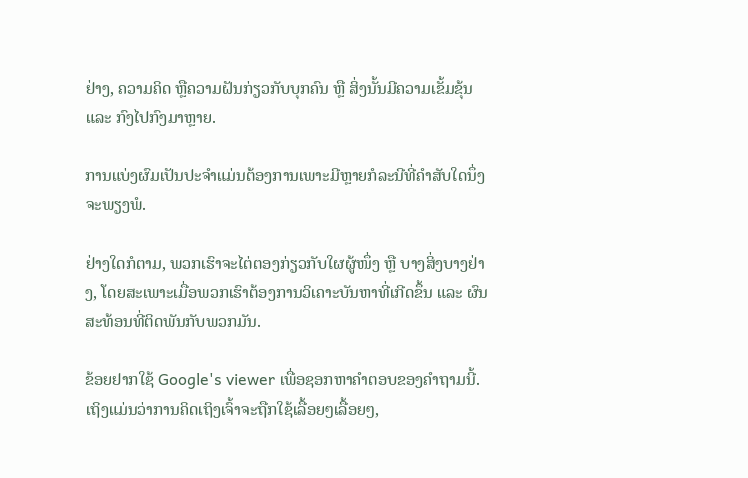ຢ່າງ, ຄວາມຄິດ ຫຼືຄວາມຝັນກ່ຽວກັບບຸກຄົນ ຫຼື ສິ່ງນັ້ນມີຄວາມເຂັ້ມຂຸ້ນ ແລະ ກົງໄປກົງມາຫຼາຍ.

ການແບ່ງຜົມເປັນປະຈຳແມ່ນຕ້ອງການເພາະມີຫຼາຍກໍລະນີທີ່ຄຳສັບໃດນຶ່ງຈະພຽງພໍ.

ຢ່າງໃດກໍຕາມ, ພວກເຮົາຈະໄຕ່ຕອງກ່ຽວກັບໃຜຜູ້ໜຶ່ງ ຫຼື ບາງສິ່ງບາງຢ່າງ, ໂດຍສະເພາະເມື່ອພວກເຮົາຕ້ອງການວິເຄາະບັນຫາທີ່ເກີດຂຶ້ນ ແລະ ຜົນສະທ້ອນທີ່ຕິດພັນກັບພວກມັນ.

ຂ້ອຍຢາກໃຊ້ Google's viewer ເພື່ອຊອກຫາຄໍາຕອບຂອງຄໍາຖາມນີ້. ເຖິງແມ່ນວ່າການຄິດເຖິງເຈົ້າຈະຖືກໃຊ້ເລື້ອຍໆເລື້ອຍໆ,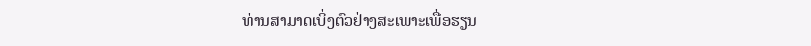ທ່ານສາມາດເບິ່ງຕົວຢ່າງສະເພາະເພື່ອຮຽນ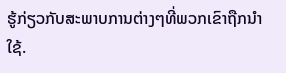ຮູ້ກ່ຽວກັບສະພາບການຕ່າງໆທີ່ພວກເຂົາຖືກນໍາໃຊ້.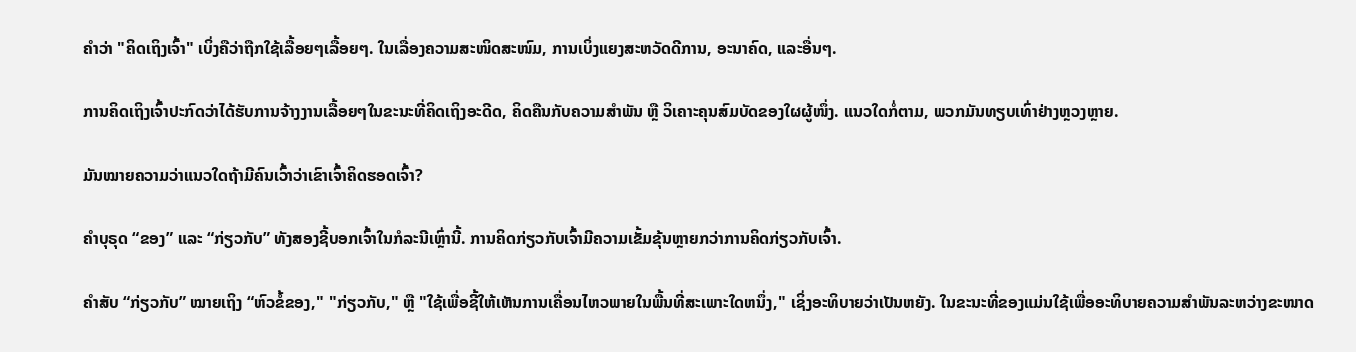ຄໍາວ່າ "ຄິດເຖິງເຈົ້າ" ເບິ່ງຄືວ່າຖືກໃຊ້ເລື້ອຍໆເລື້ອຍໆ. ໃນເລື່ອງຄວາມສະໜິດສະໜົມ, ການເບິ່ງແຍງສະຫວັດດີການ, ອະນາຄົດ, ແລະອື່ນໆ.

ການຄິດເຖິງເຈົ້າປະກົດວ່າໄດ້ຮັບການຈ້າງງານເລື້ອຍໆໃນຂະນະທີ່ຄິດເຖິງອະດີດ, ຄິດຄືນກັບຄວາມສຳພັນ ຫຼື ວິເຄາະຄຸນສົມບັດຂອງໃຜຜູ້ໜຶ່ງ. ແນວໃດກໍ່ຕາມ, ພວກມັນທຽບເທົ່າຢ່າງຫຼວງຫຼາຍ.

ມັນໝາຍຄວາມວ່າແນວໃດຖ້າມີຄົນເວົ້າວ່າເຂົາເຈົ້າຄິດຮອດເຈົ້າ?

ຄຳບຸຣຸດ “ຂອງ” ແລະ “ກ່ຽວກັບ” ທັງສອງຊີ້ບອກເຈົ້າໃນກໍລະນີເຫຼົ່ານີ້. ການຄິດກ່ຽວກັບເຈົ້າມີຄວາມເຂັ້ມຂຸ້ນຫຼາຍກວ່າການຄິດກ່ຽວກັບເຈົ້າ.

ຄຳສັບ “ກ່ຽວກັບ” ໝາຍເຖິງ “ຫົວຂໍ້ຂອງ," "ກ່ຽວກັບ," ຫຼື "ໃຊ້ເພື່ອຊີ້ໃຫ້ເຫັນການເຄື່ອນໄຫວພາຍໃນພື້ນທີ່ສະເພາະໃດຫນຶ່ງ," ເຊິ່ງອະທິບາຍວ່າເປັນຫຍັງ. ໃນຂະນະທີ່ຂອງແມ່ນໃຊ້ເພື່ອອະທິບາຍຄວາມສຳພັນລະຫວ່າງຂະໜາດ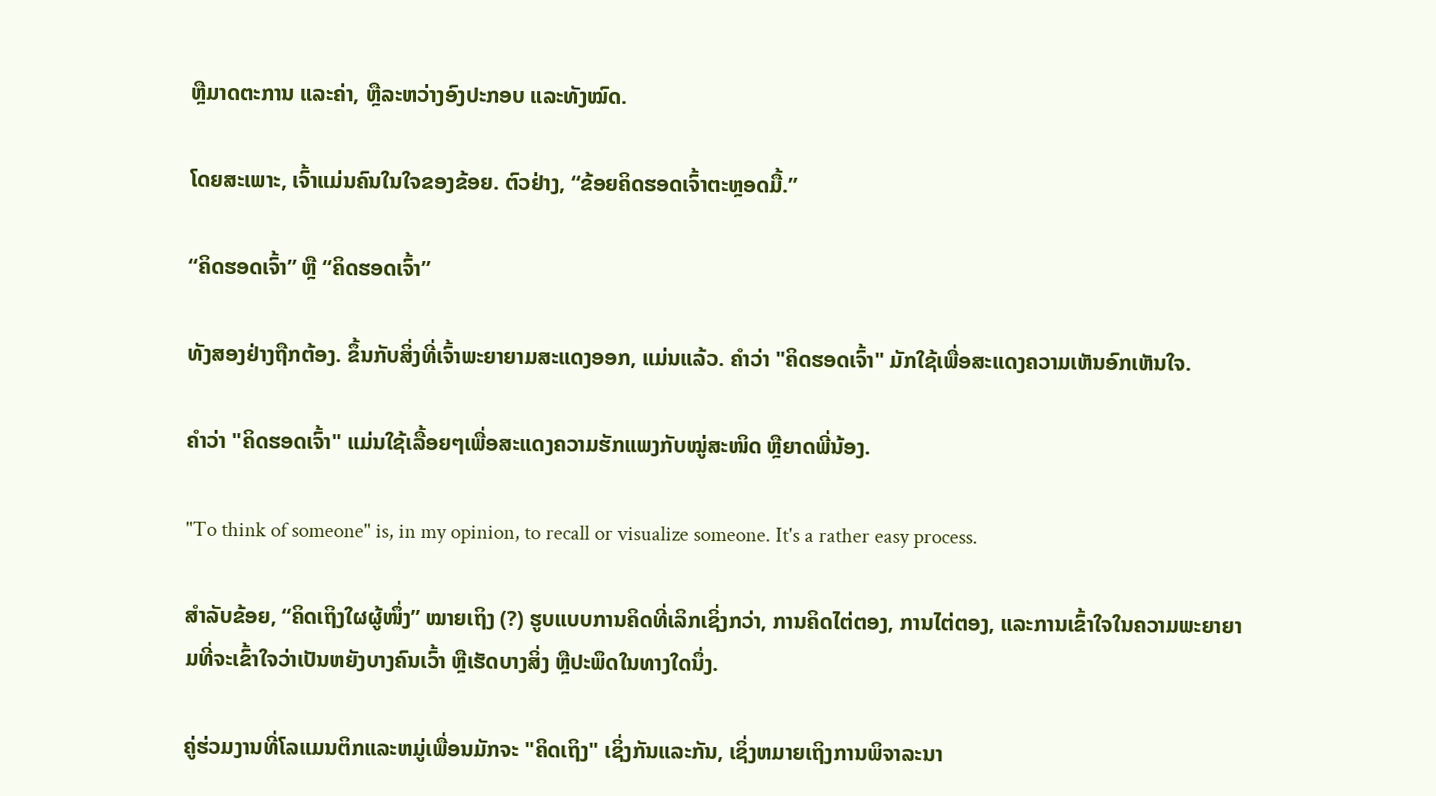ຫຼືມາດຕະການ ແລະຄ່າ, ຫຼືລະຫວ່າງອົງປະກອບ ແລະທັງໝົດ.

ໂດຍສະເພາະ, ເຈົ້າແມ່ນຄົນໃນໃຈຂອງຂ້ອຍ. ຕົວຢ່າງ, “ຂ້ອຍຄິດຮອດເຈົ້າຕະຫຼອດມື້.”

“ຄິດຮອດເຈົ້າ” ຫຼື “ຄິດຮອດເຈົ້າ”

ທັງສອງຢ່າງຖືກຕ້ອງ. ຂຶ້ນກັບສິ່ງທີ່ເຈົ້າພະຍາຍາມສະແດງອອກ, ແມ່ນແລ້ວ. ຄຳວ່າ "ຄິດຮອດເຈົ້າ" ມັກໃຊ້ເພື່ອສະແດງຄວາມເຫັນອົກເຫັນໃຈ.

ຄຳວ່າ "ຄິດຮອດເຈົ້າ" ແມ່ນໃຊ້ເລື້ອຍໆເພື່ອສະແດງຄວາມຮັກແພງກັບໝູ່ສະໜິດ ຫຼືຍາດພີ່ນ້ອງ.

"To think of someone" is, in my opinion, to recall or visualize someone. It's a rather easy process.

ສຳລັບຂ້ອຍ, “ຄິດເຖິງໃຜຜູ້ໜຶ່ງ” ໝາຍເຖິງ (?) ຮູບແບບການຄິດທີ່ເລິກເຊິ່ງກວ່າ, ການຄິດໄຕ່ຕອງ, ການໄຕ່ຕອງ, ແລະການເຂົ້າໃຈໃນຄວາມພະຍາຍາມທີ່ຈະເຂົ້າໃຈວ່າເປັນຫຍັງບາງຄົນເວົ້າ ຫຼືເຮັດບາງສິ່ງ ຫຼືປະພຶດໃນທາງໃດນຶ່ງ.

ຄູ່ຮ່ວມງານທີ່ໂລແມນຕິກແລະຫມູ່ເພື່ອນມັກຈະ "ຄິດເຖິງ" ເຊິ່ງກັນແລະກັນ, ເຊິ່ງຫມາຍເຖິງການພິຈາລະນາ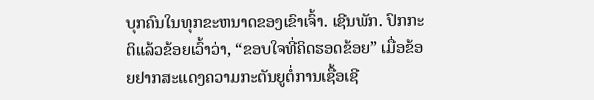ບຸກຄົນໃນທຸກຂະຫນາດຂອງເຂົາເຈົ້າ. ເຊີນພັກ. ປົກກະຕິແລ້ວຂ້ອຍເວົ້າວ່າ, “ຂອບໃຈທີ່ຄິດຮອດຂ້ອຍ” ເມື່ອຂ້ອຍຢາກສະແດງຄວາມກະຕັນຍູຕໍ່ການເຊື້ອເຊີ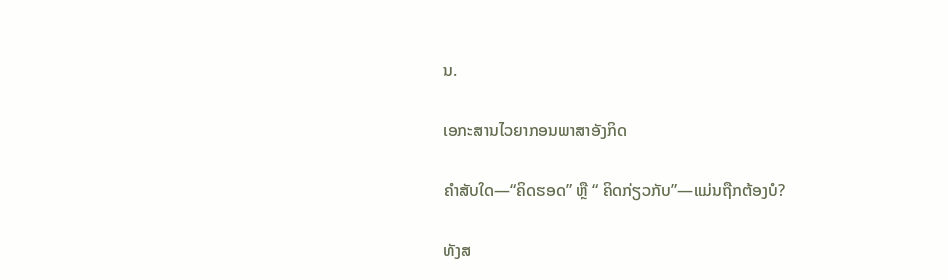ນ.

ເອກະສານໄວຍາກອນພາສາອັງກິດ

ຄຳສັບໃດ—“ຄິດຮອດ” ຫຼື “ ຄິດກ່ຽວກັບ”—ແມ່ນຖືກຕ້ອງບໍ?

ທັງສ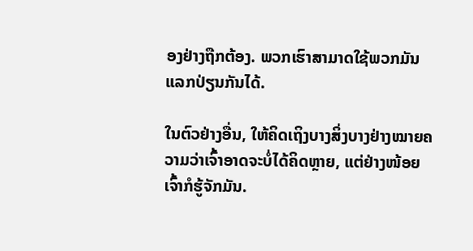ອງຢ່າງຖືກຕ້ອງ. ພວກເຮົາສາມາດໃຊ້ພວກມັນແລກປ່ຽນກັນໄດ້.

ໃນຕົວຢ່າງອື່ນ, ໃຫ້ຄິດເຖິງບາງສິ່ງບາງຢ່າງໝາຍຄວາມວ່າເຈົ້າອາດຈະບໍ່ໄດ້ຄິດຫຼາຍ, ແຕ່ຢ່າງໜ້ອຍເຈົ້າກໍຮູ້ຈັກມັນ.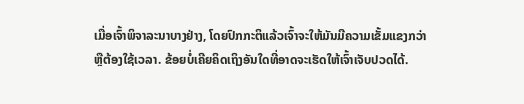ເມື່ອເຈົ້າພິຈາລະນາບາງຢ່າງ, ໂດຍປົກກະຕິແລ້ວເຈົ້າຈະໃຫ້ມັນມີຄວາມເຂັ້ມແຂງກວ່າ ຫຼືຕ້ອງໃຊ້ເວລາ. ຂ້ອຍບໍ່ເຄີຍຄິດເຖິງອັນໃດທີ່ອາດຈະເຮັດໃຫ້ເຈົ້າເຈັບປວດໄດ້.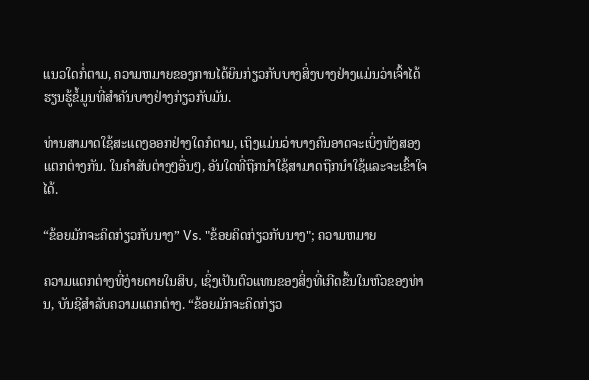ແນວໃດກໍ່ຕາມ, ຄວາມຫມາຍຂອງການໄດ້ຍິນກ່ຽວກັບບາງສິ່ງບາງຢ່າງແມ່ນວ່າເຈົ້າໄດ້ຮຽນຮູ້ຂໍ້ມູນທີ່ສໍາຄັນບາງຢ່າງກ່ຽວກັບມັນ.

ທ່ານສາມາດໃຊ້ສະແດງອອກຢ່າງໃດກໍຕາມ, ເຖິງແມ່ນວ່າບາງຄົນອາດຈະເບິ່ງທັງສອງແຕກຕ່າງກັນ. ໃນຄໍາສັບຕ່າງໆອື່ນໆ, ອັນໃດທີ່ຖືກນໍາໃຊ້ສາມາດຖືກນໍາໃຊ້ແລະຈະເຂົ້າໃຈໄດ້.

“ຂ້ອຍມັກຈະຄິດກ່ຽວກັບນາງ” Vs. "ຂ້ອຍຄິດກ່ຽວກັບນາງ"; ຄວາມຫມາຍ

ຄວາມແຕກຕ່າງທີ່ງ່າຍດາຍໃນສິບ, ເຊິ່ງເປັນຕົວແທນຂອງສິ່ງທີ່ເກີດຂຶ້ນໃນຫົວຂອງທ່ານ, ບັນຊີສໍາລັບຄວາມແຕກຕ່າງ. “ຂ້ອຍມັກຈະຄິດກ່ຽວ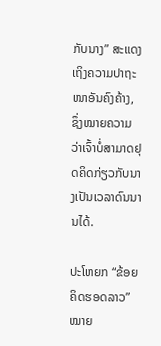ກັບນາງ” ສະແດງເຖິງຄວາມປາຖະໜາອັນຄົງຄ້າງ, ຊຶ່ງໝາຍຄວາມວ່າເຈົ້າບໍ່ສາມາດຢຸດຄິດກ່ຽວກັບນາງເປັນເວລາດົນນານໄດ້.

ປະໂຫຍກ “ຂ້ອຍຄິດຮອດລາວ” ໝາຍ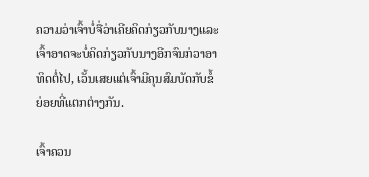ຄວາມວ່າເຈົ້າບໍ່ຈື່ວ່າເຄີຍຄິດກ່ຽວກັບນາງແລະເຈົ້າອາດຈະບໍ່ຄິດກ່ຽວກັບນາງອີກຈົນກ່ວາອາທິດຕໍ່ໄປ, ເວັ້ນເສຍແຕ່ເຈົ້າມີຄຸນສົມບັດກັບຂໍ້ຍ່ອຍທີ່ແຕກຕ່າງກັນ.

ເຈົ້າຄວນ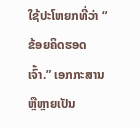ໃຊ້ປະໂຫຍກທີ່ວ່າ “ ຂ້ອຍຄິດຮອດເຈົ້າ.” ເອກກະສານ ຫຼືຫຼາຍເປັນ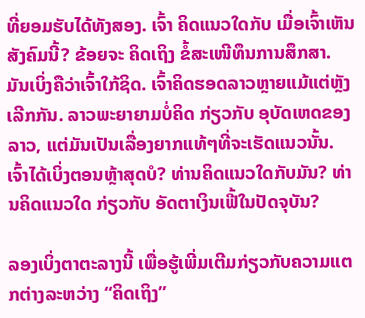ທີ່ຍອມຮັບໄດ້ທັງສອງ. ເຈົ້າ ຄິດແນວໃດກັບ ເມື່ອເຈົ້າເຫັນສັງຄົມນີ້? ຂ້ອຍຈະ ຄິດເຖິງ ຂໍ້ສະເໜີທຶນການສຶກສາ. ມັນເບິ່ງຄືວ່າເຈົ້າໃກ້ຊິດ. ເຈົ້າຄິດຮອດລາວຫຼາຍແມ້ແຕ່ຫຼັງເລີກກັນ. ລາວພະຍາຍາມບໍ່ຄິດ ກ່ຽວກັບ ອຸບັດເຫດຂອງລາວ, ແຕ່ມັນເປັນເລື່ອງຍາກແທ້ໆທີ່ຈະເຮັດແນວນັ້ນ. ເຈົ້າໄດ້ເບິ່ງຕອນຫຼ້າສຸດບໍ? ທ່ານຄິດແນວໃດກັບມັນ? ທ່ານຄິດແນວໃດ ກ່ຽວກັບ ອັດຕາເງິນເຟີ້ໃນປັດຈຸບັນ?

ລອງເບິ່ງຕາຕະລາງນີ້ ເພື່ອຮູ້ເພີ່ມເຕີມກ່ຽວກັບຄວາມແຕກຕ່າງລະຫວ່າງ “ຄິດເຖິງ”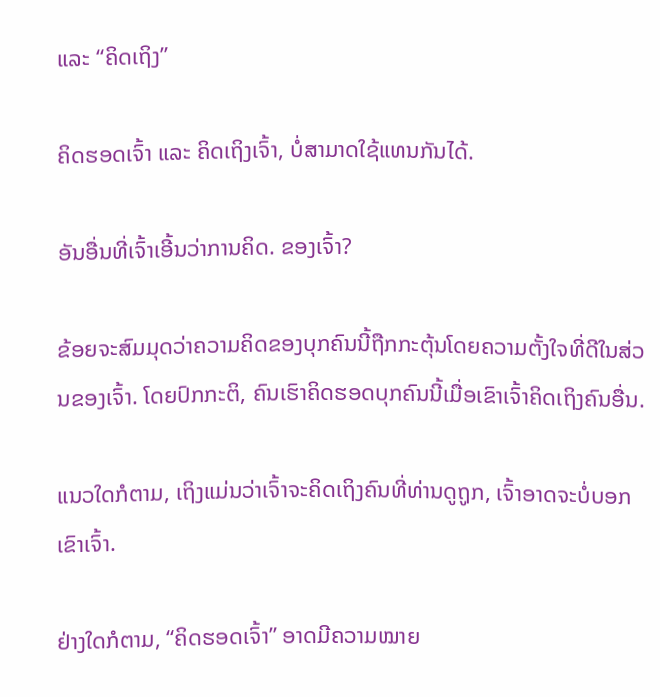ແລະ “ຄິດເຖິງ”

ຄິດຮອດເຈົ້າ ແລະ ຄິດເຖິງເຈົ້າ, ບໍ່ສາມາດໃຊ້ແທນກັນໄດ້.

ອັນອື່ນທີ່ເຈົ້າເອີ້ນວ່າການຄິດ. ຂອງເຈົ້າ?

ຂ້ອຍຈະສົມມຸດວ່າຄວາມຄິດຂອງບຸກຄົນນີ້ຖືກກະຕຸ້ນໂດຍຄວາມຕັ້ງໃຈທີ່ດີໃນສ່ວນຂອງເຈົ້າ. ໂດຍປົກກະຕິ, ຄົນເຮົາຄິດຮອດບຸກຄົນນີ້ເມື່ອເຂົາເຈົ້າຄິດເຖິງຄົນອື່ນ.

ແນວໃດກໍຕາມ, ເຖິງແມ່ນວ່າເຈົ້າຈະຄິດເຖິງຄົນທີ່ທ່ານດູຖູກ, ເຈົ້າອາດຈະບໍ່ບອກເຂົາເຈົ້າ.

ຢ່າງໃດກໍຕາມ, “ຄິດຮອດເຈົ້າ” ອາດມີຄວາມໝາຍ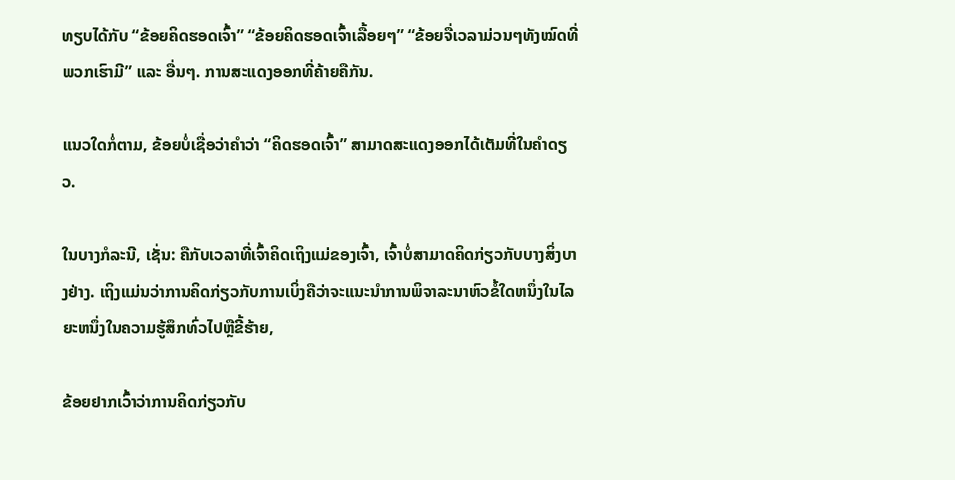ທຽບໄດ້ກັບ “ຂ້ອຍຄິດຮອດເຈົ້າ” “ຂ້ອຍຄິດຮອດເຈົ້າເລື້ອຍໆ” “ຂ້ອຍຈື່ເວລາມ່ວນໆທັງໝົດທີ່ພວກເຮົາມີ” ແລະ ອື່ນໆ. ການສະແດງອອກທີ່ຄ້າຍຄືກັນ.

ແນວໃດກໍ່ຕາມ, ຂ້ອຍບໍ່ເຊື່ອວ່າຄຳວ່າ “ຄິດຮອດເຈົ້າ” ສາມາດສະແດງອອກໄດ້ເຕັມທີ່ໃນຄຳດຽວ.

ໃນບາງກໍລະນີ, ເຊັ່ນ: ຄືກັບເວລາທີ່ເຈົ້າຄິດເຖິງແມ່ຂອງເຈົ້າ, ເຈົ້າບໍ່ສາມາດຄິດກ່ຽວກັບບາງສິ່ງບາງຢ່າງ. ເຖິງແມ່ນວ່າການຄິດກ່ຽວກັບການເບິ່ງຄືວ່າຈະແນະນໍາການພິຈາລະນາຫົວຂໍ້ໃດຫນຶ່ງໃນໄລຍະຫນຶ່ງໃນຄວາມຮູ້ສຶກທົ່ວໄປຫຼືຂີ້ຮ້າຍ,

ຂ້ອຍຢາກເວົ້າວ່າການຄິດກ່ຽວກັບ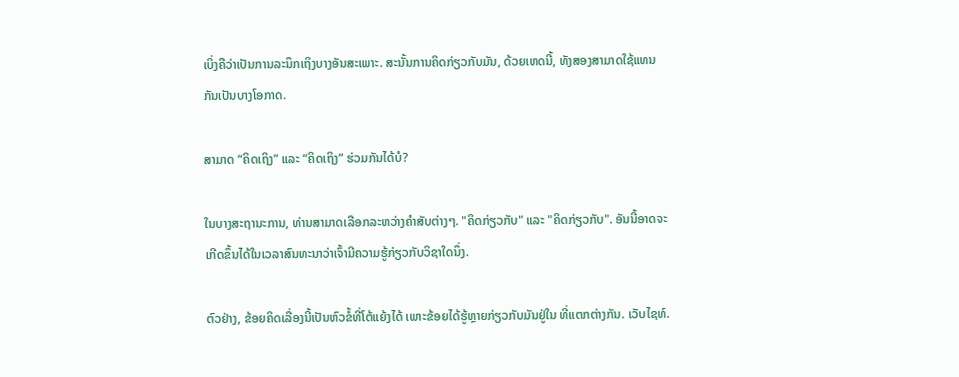ເບິ່ງຄືວ່າເປັນການລະນຶກເຖິງບາງອັນສະເພາະ. ສະນັ້ນການຄິດກ່ຽວກັບມັນ, ດ້ວຍເຫດນີ້, ທັງສອງສາມາດໃຊ້ແທນກັນເປັນບາງໂອກາດ.

ສາມາດ “ຄິດເຖິງ” ແລະ “ຄິດເຖິງ” ຮ່ວມກັນໄດ້ບໍ?

ໃນບາງສະຖານະການ, ທ່ານສາມາດເລືອກລະຫວ່າງຄໍາສັບຕ່າງໆ. "ຄິດກ່ຽວກັບ" ແລະ "ຄິດກ່ຽວກັບ". ອັນນີ້ອາດຈະເກີດຂຶ້ນໄດ້ໃນເວລາສົນທະນາວ່າເຈົ້າມີຄວາມຮູ້ກ່ຽວກັບວິຊາໃດນຶ່ງ.

ຕົວຢ່າງ, ຂ້ອຍຄິດເລື່ອງນີ້ເປັນຫົວຂໍ້ທີ່ໂຕ້ແຍ້ງໄດ້ ເພາະຂ້ອຍໄດ້ຮູ້ຫຼາຍກ່ຽວກັບມັນຢູ່ໃນ ທີ່ແຕກຕ່າງກັນ. ເວັບໄຊທ໌.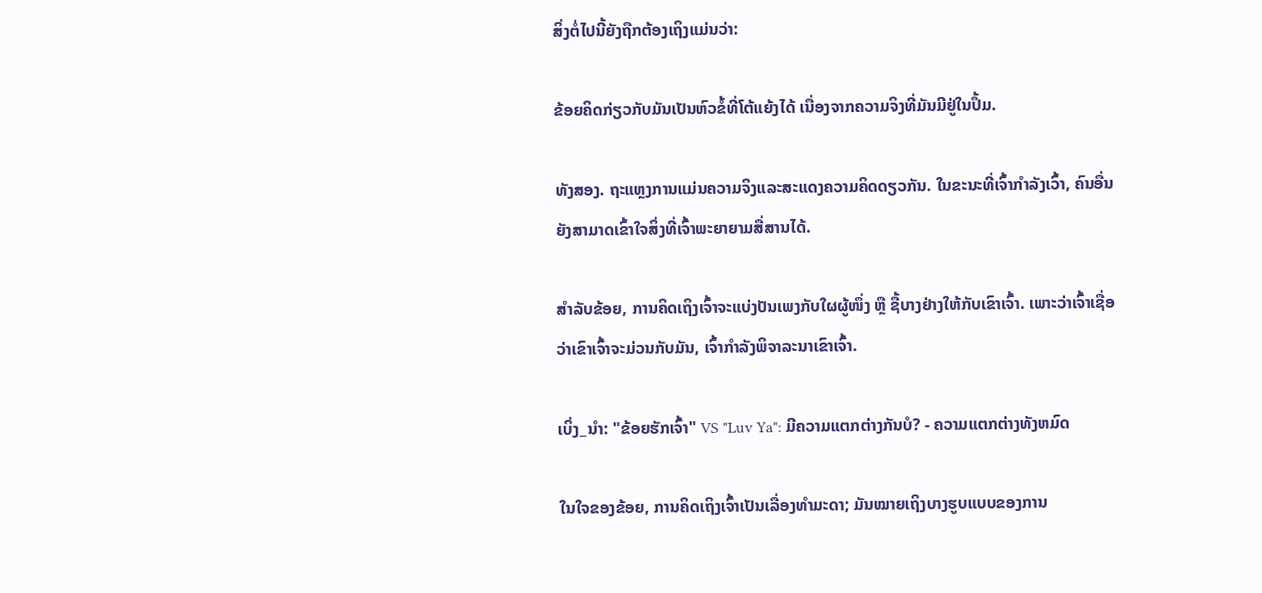ສິ່ງຕໍ່ໄປນີ້ຍັງຖືກຕ້ອງເຖິງແມ່ນວ່າ:

ຂ້ອຍຄິດກ່ຽວກັບມັນເປັນຫົວຂໍ້ທີ່ໂຕ້ແຍ້ງໄດ້ ເນື່ອງຈາກຄວາມຈິງທີ່ມັນມີຢູ່ໃນປຶ້ມ.

ທັງສອງ. ຖະແຫຼງການແມ່ນຄວາມຈິງແລະສະແດງຄວາມຄິດດຽວກັນ. ໃນຂະນະທີ່ເຈົ້າກຳລັງເວົ້າ, ຄົນອື່ນຍັງສາມາດເຂົ້າໃຈສິ່ງທີ່ເຈົ້າພະຍາຍາມສື່ສານໄດ້.

ສຳລັບຂ້ອຍ, ການຄິດເຖິງເຈົ້າຈະແບ່ງປັນເພງກັບໃຜຜູ້ໜຶ່ງ ຫຼື ຊື້ບາງຢ່າງໃຫ້ກັບເຂົາເຈົ້າ. ເພາະວ່າເຈົ້າເຊື່ອວ່າເຂົາເຈົ້າຈະມ່ວນກັບມັນ, ເຈົ້າກໍາລັງພິຈາລະນາເຂົາເຈົ້າ.

ເບິ່ງ_ນຳ: "ຂ້ອຍຮັກເຈົ້າ" VS "Luv Ya": ມີຄວາມແຕກຕ່າງກັນບໍ? - ຄວາມແຕກຕ່າງທັງຫມົດ

ໃນໃຈຂອງຂ້ອຍ, ການຄິດເຖິງເຈົ້າເປັນເລື່ອງທຳມະດາ; ມັນໝາຍເຖິງບາງຮູບແບບຂອງການ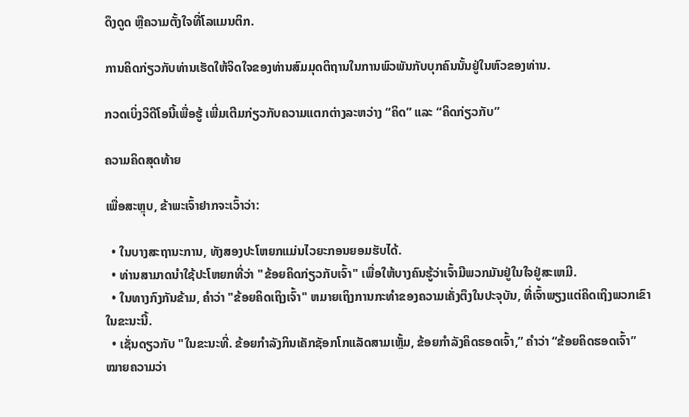ດຶງດູດ ຫຼືຄວາມຕັ້ງໃຈທີ່ໂລແມນຕິກ.

ການຄິດກ່ຽວກັບທ່ານເຮັດໃຫ້ຈິດໃຈຂອງທ່ານສົມມຸດຕິຖານໃນການພົວພັນກັບບຸກຄົນນັ້ນຢູ່ໃນຫົວຂອງທ່ານ.

ກວດເບິ່ງວິດີໂອນີ້ເພື່ອຮູ້ ເພີ່ມເຕີມກ່ຽວກັບຄວາມແຕກຕ່າງລະຫວ່າງ “ຄິດ” ແລະ “ຄິດກ່ຽວກັບ”

ຄວາມຄິດສຸດທ້າຍ

ເພື່ອສະຫຼຸບ, ຂ້າພະເຈົ້າຢາກຈະເວົ້າວ່າ:

  • ໃນບາງສະຖານະການ, ທັງສອງປະໂຫຍກແມ່ນໄວຍະກອນຍອມຮັບໄດ້.
  • ທ່ານສາມາດນໍາໃຊ້ປະໂຫຍກທີ່ວ່າ "ຂ້ອຍຄິດກ່ຽວກັບເຈົ້າ" ເພື່ອໃຫ້ບາງຄົນຮູ້ວ່າເຈົ້າມີພວກມັນຢູ່ໃນໃຈຢູ່ສະເຫມີ.
  • ໃນທາງກົງກັນຂ້າມ, ຄໍາວ່າ "ຂ້ອຍຄິດເຖິງເຈົ້າ" ຫມາຍເຖິງການກະທໍາຂອງຄວາມເຄັ່ງຕຶງໃນປະຈຸບັນ, ທີ່ເຈົ້າພຽງແຕ່ຄິດເຖິງພວກເຂົາໃນຂະນະນີ້.
  • ເຊັ່ນດຽວກັບ "ໃນຂະນະທີ່. ຂ້ອຍກຳລັງກິນເຄັກຊັອກໂກແລັດສາມເຫຼັ້ມ, ຂ້ອຍກຳລັງຄິດຮອດເຈົ້າ,” ຄຳວ່າ “ຂ້ອຍຄິດຮອດເຈົ້າ” ໝາຍຄວາມວ່າ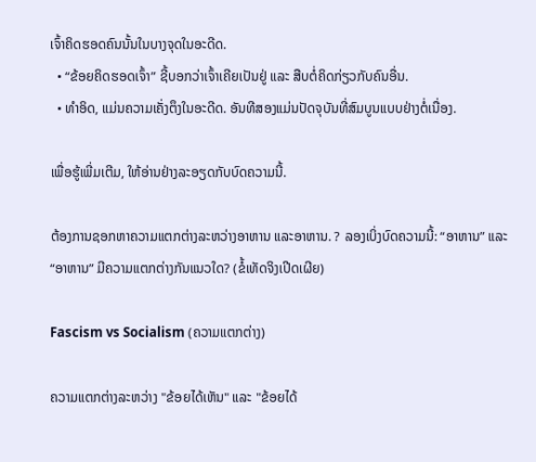ເຈົ້າຄິດຮອດຄົນນັ້ນໃນບາງຈຸດໃນອະດີດ.
  • “ຂ້ອຍຄິດຮອດເຈົ້າ” ຊີ້ບອກວ່າເຈົ້າເຄີຍເປັນຢູ່ ແລະ ສືບຕໍ່ຄິດກ່ຽວກັບຄົນອື່ນ.
  • ທຳອິດ, ແມ່ນຄວາມເຄັ່ງຕຶງໃນອະດີດ. ອັນທີສອງແມ່ນປັດຈຸບັນທີ່ສົມບູນແບບຢ່າງຕໍ່ເນື່ອງ.

ເພື່ອຮູ້ເພີ່ມເຕີມ, ໃຫ້ອ່ານຢ່າງລະອຽດກັບບົດຄວາມນີ້.

ຕ້ອງການຊອກຫາຄວາມແຕກຕ່າງລະຫວ່າງອາຫານ ແລະອາຫານ. ? ລອງເບິ່ງບົດຄວາມນີ້: “ອາຫານ” ແລະ “ອາຫານ” ມີຄວາມແຕກຕ່າງກັນແນວໃດ? (ຂໍ້ເທັດຈິງເປີດເຜີຍ)

Fascism vs Socialism (ຄວາມແຕກຕ່າງ)

ຄວາມແຕກຕ່າງລະຫວ່າງ "ຂ້ອຍໄດ້ເຫັນ" ແລະ "ຂ້ອຍໄດ້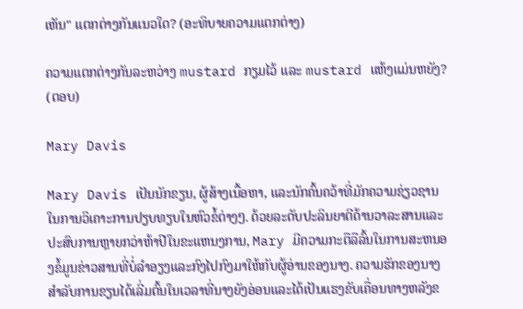ເຫັນ" ແຕກຕ່າງກັນແນວໃດ? (ອະທິບາຍຄວາມແຕກຕ່າງ)

ຄວາມແຕກຕ່າງກັນລະຫວ່າງ mustard ກຽມໄວ້ ແລະ mustard ແຫ້ງແມ່ນຫຍັງ? (ຕອບ)

Mary Davis

Mary Davis ເປັນນັກຂຽນ, ຜູ້ສ້າງເນື້ອຫາ, ແລະນັກຄົ້ນຄວ້າທີ່ມັກຄວາມຊ່ຽວຊານໃນການວິເຄາະການປຽບທຽບໃນຫົວຂໍ້ຕ່າງໆ. ດ້ວຍລະດັບປະລິນຍາຕີດ້ານວາລະສານແລະປະສົບການຫຼາຍກວ່າຫ້າປີໃນຂະແຫນງການ, Mary ມີຄວາມກະຕືລືລົ້ນໃນການສະຫນອງຂໍ້ມູນຂ່າວສານທີ່ບໍ່ລໍາອຽງແລະກົງໄປກົງມາໃຫ້ກັບຜູ້ອ່ານຂອງນາງ. ຄວາມຮັກຂອງນາງສໍາລັບການຂຽນໄດ້ເລີ່ມຕົ້ນໃນເວລາທີ່ນາງຍັງອ່ອນແລະໄດ້ເປັນແຮງຂັບເຄື່ອນທາງຫລັງຂ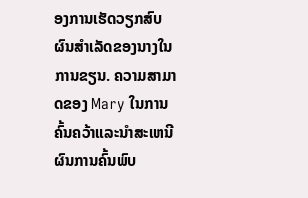ອງການເຮັດວຽກສົບຜົນສໍາເລັດຂອງນາງໃນການຂຽນ. ຄວາມສາມາດຂອງ Mary ໃນການຄົ້ນຄວ້າແລະນໍາສະເຫນີຜົນການຄົ້ນພົບ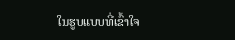ໃນຮູບແບບທີ່ເຂົ້າໃຈ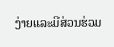ງ່າຍແລະມີສ່ວນຮ່ວມ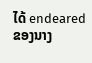ໄດ້ endeared ຂອງນາງ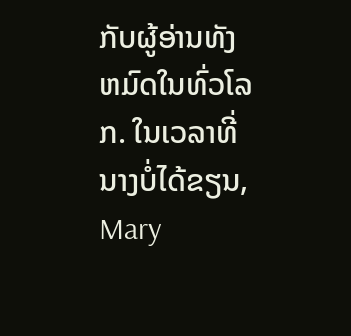ກັບຜູ້ອ່ານທັງຫມົດໃນທົ່ວໂລກ. ໃນເວລາທີ່ນາງບໍ່ໄດ້ຂຽນ, Mary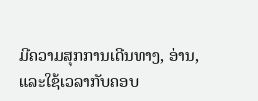ມີຄວາມສຸກການເດີນທາງ, ອ່ານ, ແລະໃຊ້ເວລາກັບຄອບ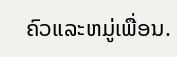ຄົວແລະຫມູ່ເພື່ອນ.